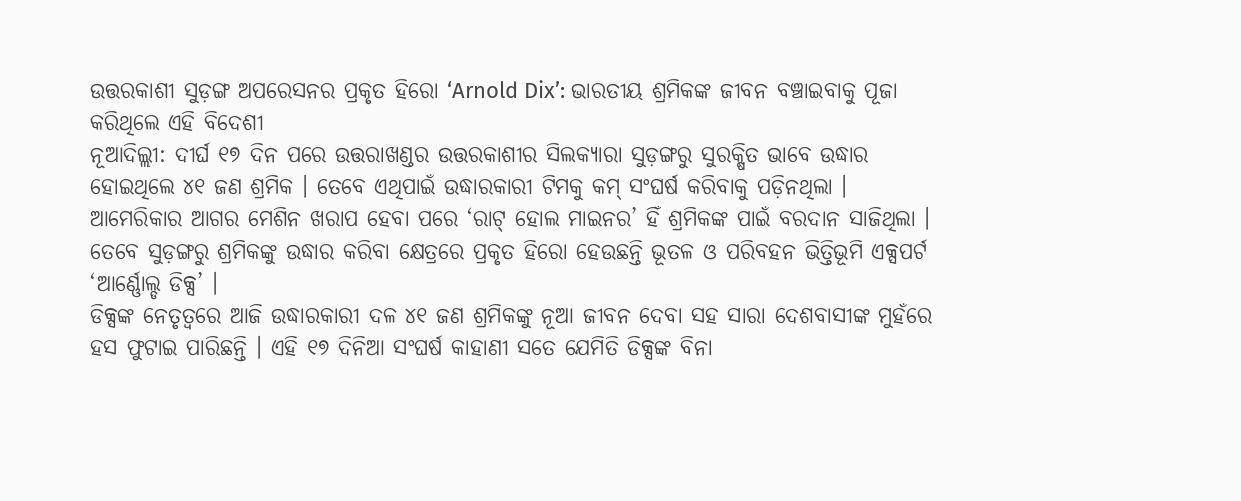ଉତ୍ତରକାଶୀ ସୁଡ଼ଙ୍ଗ ଅପରେସନର ପ୍ରକୃତ ହିରୋ ‘Arnold Dix’: ଭାରତୀୟ ଶ୍ରମିକଙ୍କ ଜୀବନ ବଞ୍ଚାଇବାକୁ ପୂଜା କରିଥିଲେ ଏହି ବିଦେଶୀ
ନୂଆଦିଲ୍ଲୀ: ଦୀର୍ଘ ୧୭ ଦିନ ପରେ ଉତ୍ତରାଖଣ୍ଡର ଉତ୍ତରକାଶୀର ସିଲକ୍ୟାରା ସୁଡ଼ଙ୍ଗରୁ ସୁରକ୍ଷିତ ଭାବେ ଉଦ୍ଧାର ହୋଇଥିଲେ ୪୧ ଜଣ ଶ୍ରମିକ । ତେବେ ଏଥିପାଇଁ ଉଦ୍ଧାରକାରୀ ଟିମକୁ କମ୍ ସଂଘର୍ଷ କରିବାକୁ ପଡ଼ିନଥିଲା । ଆମେରିକାର ଆଗର ମେଶିନ ଖରାପ ହେବା ପରେ ‘ରାଟ୍ ହୋଲ ମାଇନର’ ହିଁ ଶ୍ରମିକଙ୍କ ପାଇଁ ବରଦାନ ସାଜିଥିଲା । ତେବେ ସୁଡ଼ଙ୍ଗରୁ ଶ୍ରମିକଙ୍କୁ ଉଦ୍ଧାର କରିବା କ୍ଷେତ୍ରରେ ପ୍ରକୃତ ହିରୋ ହେଉଛନ୍ତି ଭୂତଳ ଓ ପରିବହନ ଭିତ୍ତିଭୂମି ଏକ୍ସପର୍ଟ ‘ଆର୍ଣ୍ଣୋଲ୍ଡ ଡିକ୍ସ’ ।
ଡିକ୍ସଙ୍କ ନେତୃତ୍ୱରେ ଆଜି ଉଦ୍ଧାରକାରୀ ଦଳ ୪୧ ଜଣ ଶ୍ରମିକଙ୍କୁ ନୂଆ ଜୀବନ ଦେବା ସହ ସାରା ଦେଶବାସୀଙ୍କ ମୁହଁରେ ହସ ଫୁଟାଇ ପାରିଛନ୍ତି । ଏହି ୧୭ ଦିନିଆ ସଂଘର୍ଷ କାହାଣୀ ସତେ ଯେମିତି ଡିକ୍ସଙ୍କ ବିନା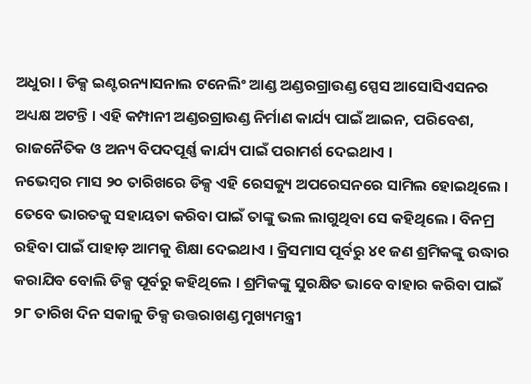ଅଧୁରା । ଡିକ୍ସ ଇଣ୍ଟରନ୍ୟାସନାଲ ଟନେଲିଂ ଆଣ୍ଡ ଅଣ୍ଡରଗ୍ରାଉଣ୍ଡ ସ୍ପେସ ଆସୋସିଏସନର ଅଧ୍ୟକ୍ଷ ଅଟନ୍ତି । ଏହି କମ୍ପାନୀ ଅଣ୍ଡରଗ୍ରାଉଣ୍ଡ ନିର୍ମାଣ କାର୍ଯ୍ୟ ପାଇଁ ଆଇନ, ପରିବେଶ, ରାଜନୈତିକ ଓ ଅନ୍ୟ ବିପଦପୂର୍ଣ୍ଣ କାର୍ଯ୍ୟ ପାଇଁ ପରାମର୍ଶ ଦେଇଥାଏ ।
ନଭେମ୍ବର ମାସ ୨୦ ତାରିଖରେ ଡିକ୍ସ ଏହି ରେସକ୍ୟୁ ଅପରେସନରେ ସାମିଲ ହୋଇଥିଲେ । ତେବେ ଭାରତକୁ ସହାୟତା କରିବା ପାଇଁ ତାଙ୍କୁ ଭଲ ଲାଗୁଥିବା ସେ କହିଥିଲେ । ବିନମ୍ର ରହିବା ପାଇଁ ପାହାଡ଼ ଆମକୁ ଶିକ୍ଷା ଦେଇଥାଏ । କ୍ରିସମାସ ପୂର୍ବରୁ ୪୧ ଜଣ ଶ୍ରମିକଙ୍କୁ ଉଦ୍ଧାର କରାଯିବ ବୋଲି ଡିକ୍ସ ପୂର୍ବରୁ କହିଥିଲେ । ଶ୍ରମିକଙ୍କୁ ସୁରକ୍ଷିତ ଭାବେ ବାହାର କରିବା ପାଇଁ ୨୮ ତାରିଖ ଦିନ ସକାଳୁ ଡିକ୍ସ ଉତ୍ତରାଖଣ୍ଡ ମୁଖ୍ୟମନ୍ତ୍ରୀ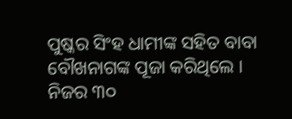ପୁଷ୍କର ସିଂହ ଧାମୀଙ୍କ ସହିତ ବାବା ବୌଖନାଗଙ୍କ ପୂଜା କରିଥିଲେ ।
ନିଜର ୩୦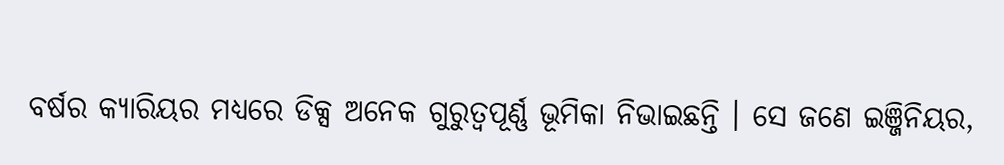ବର୍ଷର କ୍ୟାରିୟର ମଧ୍ୟରେ ଡିକ୍ସ ଅନେକ ଗୁରୁତ୍ୱପୂର୍ଣ୍ଣ ଭୂମିକା ନିଭାଇଛନ୍ତି । ସେ ଜଣେ ଇଞ୍ଜିନିୟର,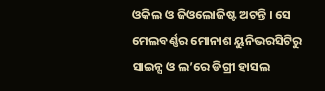ଓକିଲ ଓ ଜିଓଲୋଜିଷ୍ଟ ଅଟନ୍ତି । ସେ ମେଲବର୍ଣ୍ଣର ମୋନାଶ ୟୁନିଭରସିଟିରୁ ସାଇନ୍ସ ଓ ଲ’ରେ ଡିଗ୍ରୀ ହାସଲ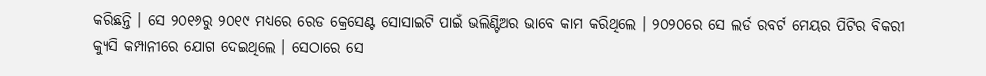କରିଛନ୍ତି । ସେ ୨୦୧୬ରୁ ୨୦୧୯ ମଧ୍ୟରେ ରେଡ କ୍ରେସେଣ୍ଟ ସୋସାଇଟି ପାଇଁ ଭଲିଣ୍ଟିଅର ଭାବେ କାମ କରିଥିଲେ । ୨୦୨୦ରେ ସେ ଲର୍ଡ ରବର୍ଟ ମେୟର ପିଟିର ବିକରୀ କ୍ୟୁସି କମ୍ପାନୀରେ ଯୋଗ ଦେଇଥିଲେ । ସେଠାରେ ସେ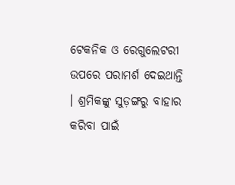ଟେକନିକ ଓ ରେଗୁଲେଟରୀ ଉପରେ ପରାମର୍ଶ ଦେଇଥାନ୍ତି । ଶ୍ରମିକଙ୍କୁ ସୁଡ଼ଙ୍ଗରୁ ବାହାର କରିବା ପାଇଁ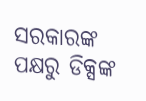ସରକାରଙ୍କ ପକ୍ଷରୁ ଡିକ୍ସଙ୍କ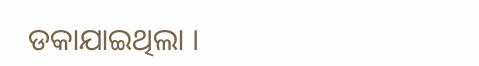ଡକାଯାଇଥିଲା ।